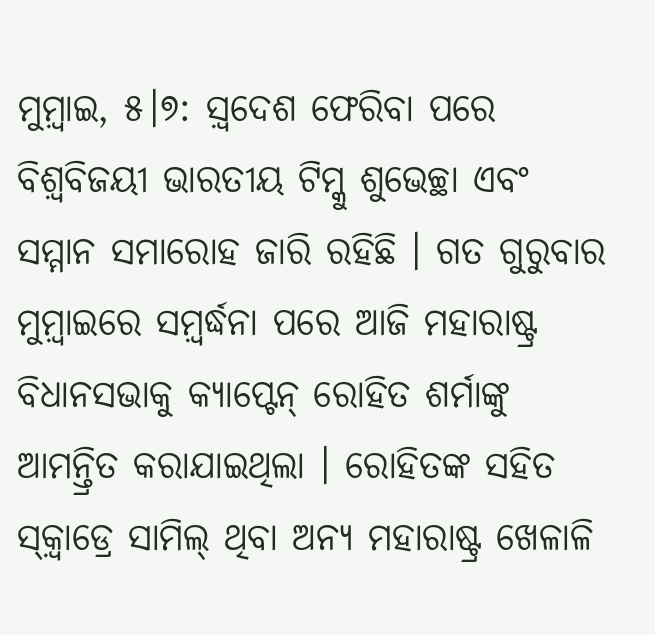ମୁମ଼୍ବାଇ, ୫।୭: ସ଼୍ବଦେଶ ଫେରିବା ପରେ ବିଶ଼୍ବବିଜୟୀ ଭାରତୀୟ ଟିମ୍କୁ ଶୁଭେଚ୍ଛା ଏବଂ ସମ୍ମାନ ସମାରୋହ ଜାରି ରହିଛି । ଗତ ଗୁରୁବାର ମୁମ଼୍ବାଇରେ ସମ଼୍ବର୍ଦ୍ଧନା ପରେ ଆଜି ମହାରାଷ୍ଟ୍ର ବିଧାନସଭାକୁ କ୍ୟାପ୍ଟେନ୍ ରୋହିତ ଶର୍ମାଙ୍କୁ ଆମନ୍ତ୍ରିତ କରାଯାଇଥିଲା । ରୋହିତଙ୍କ ସହିତ ସ୍କ଼୍ବାଡ୍ରେ ସାମିଲ୍ ଥିବା ଅନ୍ୟ ମହାରାଷ୍ଟ୍ର ଖେଳାଳି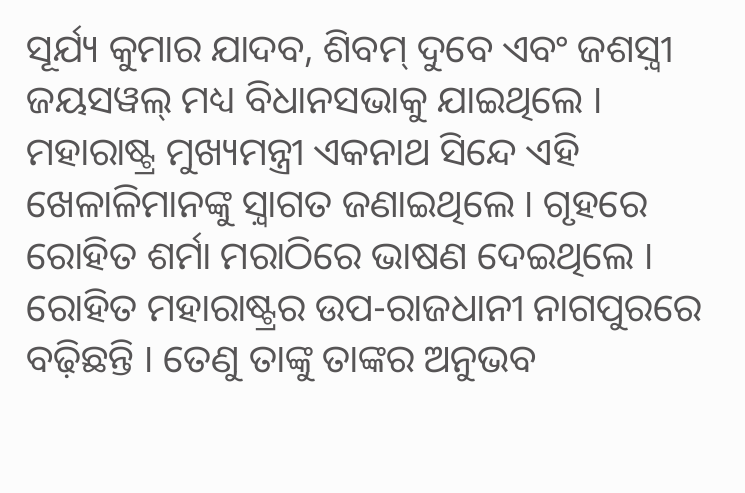ସୂର୍ଯ୍ୟ କୁମାର ଯାଦବ, ଶିବମ୍ ଦୁବେ ଏବଂ ଜଶସ଼୍ବୀ ଜୟସୱଲ୍ ମଧ୍ୟ ବିଧାନସଭାକୁ ଯାଇଥିଲେ । ମହାରାଷ୍ଟ୍ର ମୁଖ୍ୟମନ୍ତ୍ରୀ ଏକନାଥ ସିନ୍ଦେ ଏହି ଖେଳାଳିମାନଙ୍କୁ ସ଼୍ବାଗତ ଜଣାଇଥିଲେ । ଗୃହରେ ରୋହିତ ଶର୍ମା ମରାଠିରେ ଭାଷଣ ଦେଇଥିଲେ ।
ରୋହିତ ମହାରାଷ୍ଟ୍ରର ଉପ-ରାଜଧାନୀ ନାଗପୁରରେ ବଢ଼ିଛନ୍ତି । ତେଣୁ ତାଙ୍କୁ ତାଙ୍କର ଅନୁଭବ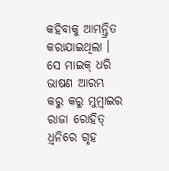କହିବାକୁ ଆମନ୍ତ୍ରିତ କରାଯାଇଥିଲା । ସେ ମାଇକ୍ ଧରି ଭାଷଣ ଆରମ୍ଭ କରୁ କରୁ ମୁମ଼୍ବାଇର ରାଜା ରୋହିତ୍ ଧ଼୍ବନିରେ ଗୃହ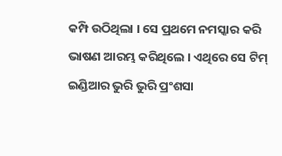କମ୍ପି ଉଠିଥିଲା । ସେ ପ୍ରଥମେ ନମସ୍କାର କରି ଭାଷଣ ଆରମ୍ଭ କରିଥିଲେ । ଏଥିରେ ସେ ଟିମ୍ ଇଣ୍ଡିଆର ଭୁରି ଭୁରି ପ୍ରଂଶସା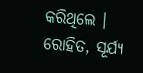କରିଥିଲେ ।
ରୋହିତ, ସୂର୍ଯ୍ୟ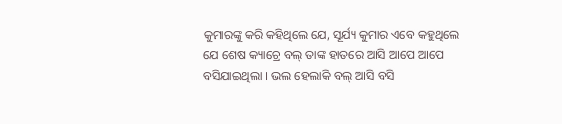କୁମାରଙ୍କୁ କରି କହିଥିଲେ ଯେ, ସୂର୍ଯ୍ୟ କୁମାର ଏବେ କହୁଥିଲେ ଯେ ଶେଷ କ୍ୟାଚ୍ରେ ବଲ୍ ତାଙ୍କ ହାତରେ ଆସି ଆପେ ଆପେ ବସିଯାଇଥିଲା । ଭଲ ହେଲାକି ବଲ୍ ଆସି ବସି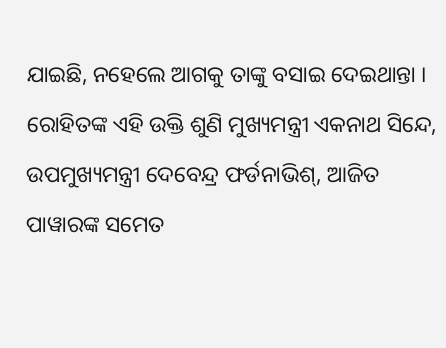ଯାଇଛି, ନହେଲେ ଆଗକୁ ତାଙ୍କୁ ବସାଇ ଦେଇଥାନ୍ତା । ରୋହିତଙ୍କ ଏହି ଉକ୍ତି ଶୁଣି ମୁଖ୍ୟମନ୍ତ୍ରୀ ଏକନାଥ ସିନ୍ଦେ, ଉପମୁଖ୍ୟମନ୍ତ୍ରୀ ଦେବେନ୍ଦ୍ର ଫର୍ଡନାଭିଶ୍, ଆଜିତ ପାୱାରଙ୍କ ସମେତ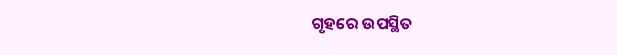ଗୃହରେ ଉପସ୍ଥିତ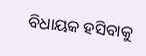ବିଧାୟକ ହସିବାକୁ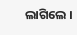ଲାଗିଲେ ।